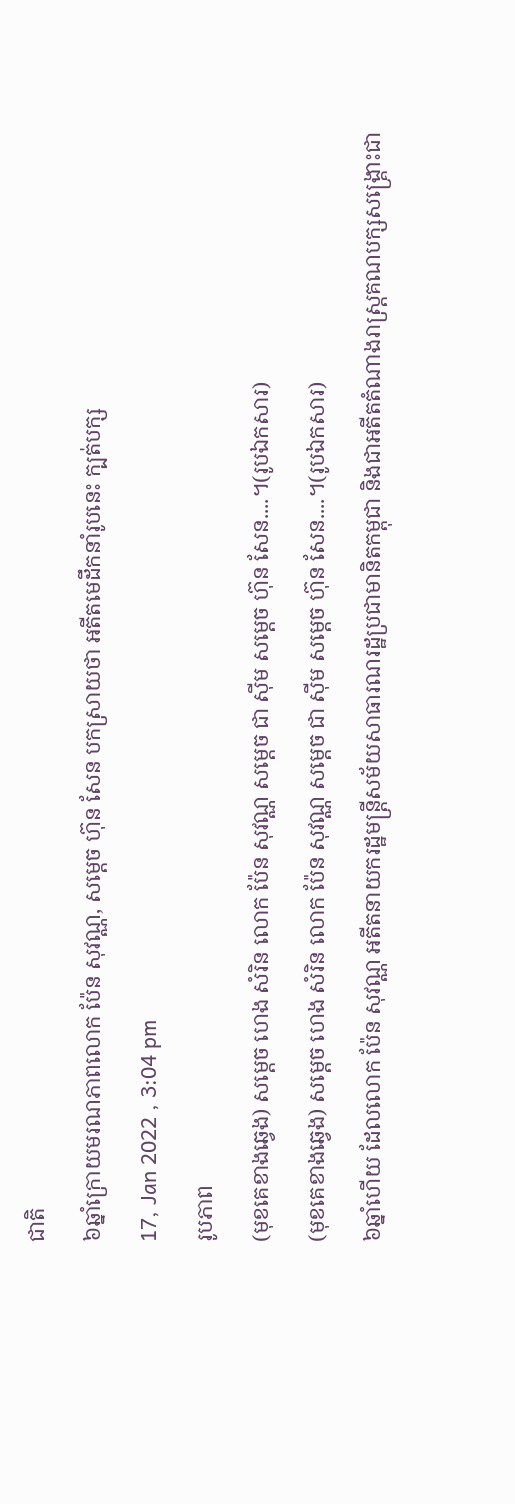ជាតិ
៦ឆ្នាំក្រោយមរណភាពលោក ប៉ែន សុវណ្ណ, សម្ដេច ហ៊ុន សែន បកស្រាយថា អតីតមេដឹកនាំរូបនេះ ក្បត់បក្ស
17, Jan 2022 , 3:04 pm
រូបភាព
(មុខគេខាងឆ្វេង) សម្ដេច ហេង សំរិន លោក ប៉ែន សុវណ្ណ សម្ដេច ជា ស៊ីម សម្ដេច ហ៊ុន សែន....។(រូបឯកសារ)
(មុខគេខាងឆ្វេង) សម្ដេច ហេង សំរិន លោក ប៉ែន សុវណ្ណ សម្ដេច ជា ស៊ីម សម្ដេច ហ៊ុន សែន....។(រូបឯកសារ)
៦ឆ្នាំហើយ ដែលលោក ប៉ែន សុវណ្ណ អតីតនាយករដ្ឋមន្ត្រីសម័យសាធារណរដ្ឋប្រជាមានិតកម្ពុជា និងជាអតីតតំណាងរាស្រ្តគណបក្សសង្គ្រោះជា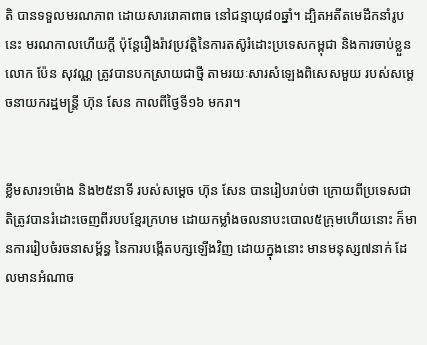តិ បានទទួលមរណភាព ដោយសាររោគាពាធ នៅជន្មាយុ៨០ឆ្នាំ។ ដ្បិតអតីតមេដឹកនាំរូបនេះ មរណកាលហើយក្តី ប៉ុន្តែរឿងរ៉ាវប្រវត្តិនៃការតស៊ូរំដោះប្រទេសកម្ពុជា និងការចាប់ខ្លួនលោក ប៉ែន សុវណ្ណ ត្រូវបានបកស្រាយជាថ្មី តាមរយៈសារសំឡេងពិសេសមួយ របស់សម្ដេចនាយករដ្ឋមន្រ្តី ហ៊ុន សែន កាលពីថ្ងៃទី១៦ មករា។


ខ្លឹមសារ១ម៉ោង និង២៥នាទី របស់សម្ដេច ហ៊ុន សែន បានរៀបរាប់ថា ក្រោយពីប្រទេសជាតិត្រូវបានរំដោះចេញពីរបបខ្មែរក្រហម ដោយកម្លាំងចលនាបះបោល៥ក្រុមហើយនោះ ក៏មានការរៀបចំរចនាសម្ព័ន្ធ នៃការបង្កើតបក្សឡើងវិញ ដោយក្នុងនោះ មានមនុស្ស៧នាក់ ដែលមានអំណាច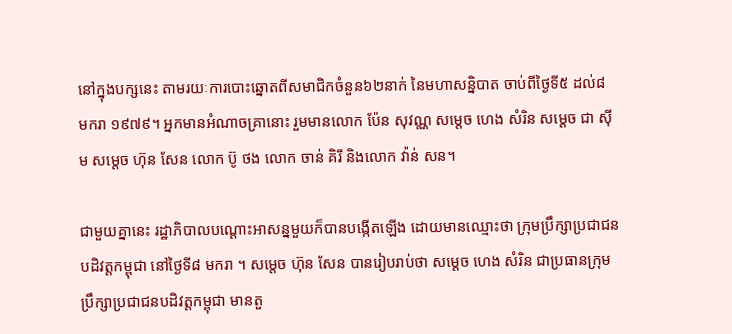នៅក្នុងបក្សនេះ តាមរយៈការបោះឆ្នោតពីសមាជិកចំនួន៦២នាក់ នៃមហាសន្និបាត ចាប់ពីថ្ងៃទី៥ ដល់៨ មករា ១៩៧៩។ អ្នកមានអំណាចគ្រានោះ រួមមានលោក ប៉ែន សុវណ្ណ សម្ដេច ហេង សំរិន សម្ដេច ជា ស៊ីម សម្ដេច ហ៊ុន សែន លោក ប៊ូ ថង លោក ចាន់ គិរី និងលោក វ៉ាន់ សន។

ជាមួយគ្នានេះ រដ្ឋាភិបាលបណ្ដោះអាសន្នមួយក៏បានបង្កើតឡើង ដោយមានឈ្មោះថា ក្រុមប្រឹក្សាប្រជាជនបដិវត្ដកម្ពុជា នៅថ្ងៃទី៨ មករា ។ សម្ដេច ហ៊ុន សែន បានរៀបរាប់ថា សម្ដេច ហេង សំរិន ជាប្រធានក្រុមប្រឹក្សាប្រជាជនបដិវត្តកម្ពុជា មានតួ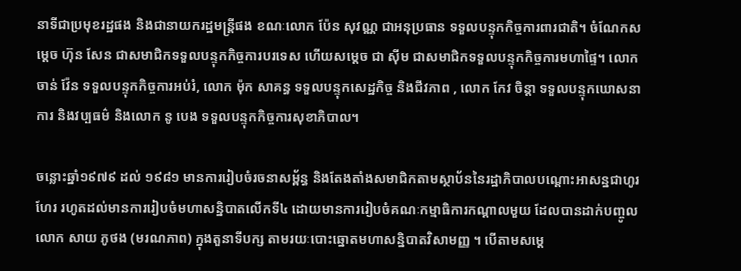នាទីជាប្រមុខរដ្ឋផង និងជានាយករដ្ឋមន្រ្តីផង ខណៈលោក ប៉ែន សុវណ្ណ ជាអនុប្រធាន ទទួលបន្ទុកកិច្ចការពារជាតិ។ ចំណែកសម្ដេច ហ៊ុន សែន ជាសមាជិកទទួលបន្ទុកកិច្ចការបរទេស ហើយសម្ដេច ជា ស៊ីម ជាសមាជិកទទួលបន្ទុកកិច្ចការមហាផ្ទៃ។ លោក ចាន់ វ៉ែន ទទួលបន្ទុកកិច្ចការអប់រំ, លោក ម៉ុក សាគន្ធ ទទួលបន្ទុកសេដ្ឋកិច្ច និងជីវភាព , លោក កែវ ចិន្តា ទទួលបន្ទុកឃោសនាការ និងវប្បធម៌ និងលោក នូ បេង ទទួលបន្ទុកកិច្ចការសុខាភិបាល។

ចន្លោះឆ្នាំ១៩៧៩ ដល់ ១៩៨១ មានការរៀបចំរចនាសម្ព័ន្ធ និងតែងតាំងសមាជិកតាមស្ថាប័ននៃរដ្ឋាភិបាលបណ្ដោះអាសន្នជាហូរហែរ រហូតដល់មានការរៀបចំមហាសន្និបាតលើកទី៤ ដោយមានការរៀបចំគណៈកម្មាធិការកណ្ដាលមួយ ដែលបានដាក់បញ្ចូលលោក សាយ ភូថង (មរណភាព) ក្នុងតួនាទីបក្ស តាមរយៈបោះឆ្នោតមហាសន្និបាតវិសាមញ្ញ ។ បើតាមសម្ដេ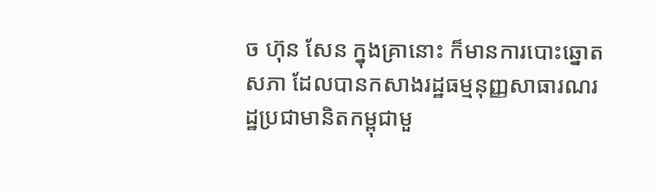ច ហ៊ុន សែន ក្នុងគ្រានោះ ក៏មានការបោះឆ្នោតសភា ដែលបានកសាងរដ្ឋធម្មនុញ្ញសាធារណរដ្ឋប្រជាមានិតកម្ពុជាមួ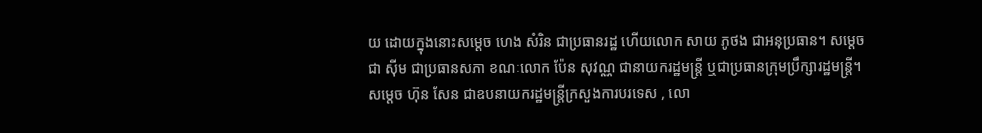យ ដោយក្នុងនោះសម្ដេច ហេង សំរិន ជាប្រធានរដ្ឋ ហើយលោក សាយ ភូថង ជាអនុប្រធាន។ សម្ដេច ជា ស៊ីម ជាប្រធានសភា ខណៈលោក ប៉ែន សុវណ្ណ ជានាយករដ្ឋមន្រ្តី ឬជាប្រធានក្រុមប្រឹក្សារដ្ឋមន្ត្រី។ សម្ដេច ហ៊ុន សែន ជាឧបនាយករដ្ឋមន្រ្តីក្រសួងការបរទេស , លោ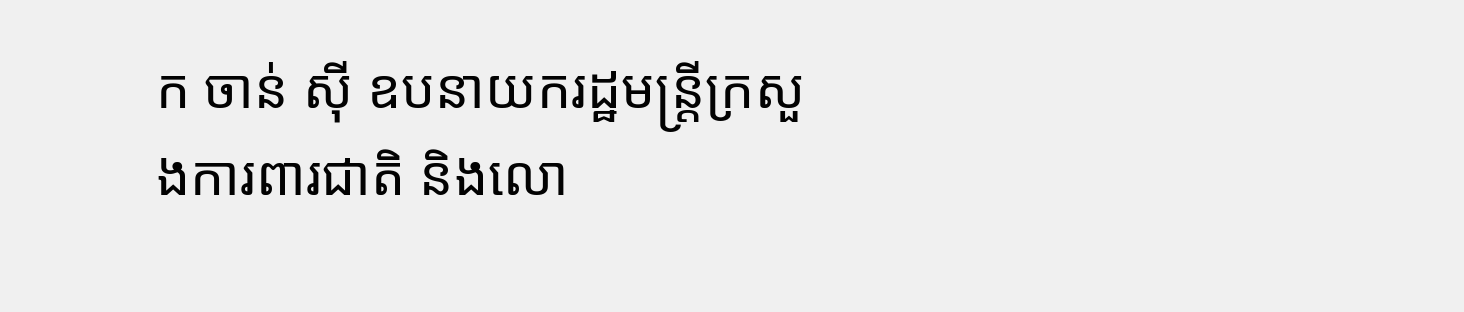ក ចាន់ ស៊ី ឧបនាយករដ្ឋមន្រ្តីក្រសួងការពារជាតិ និងលោ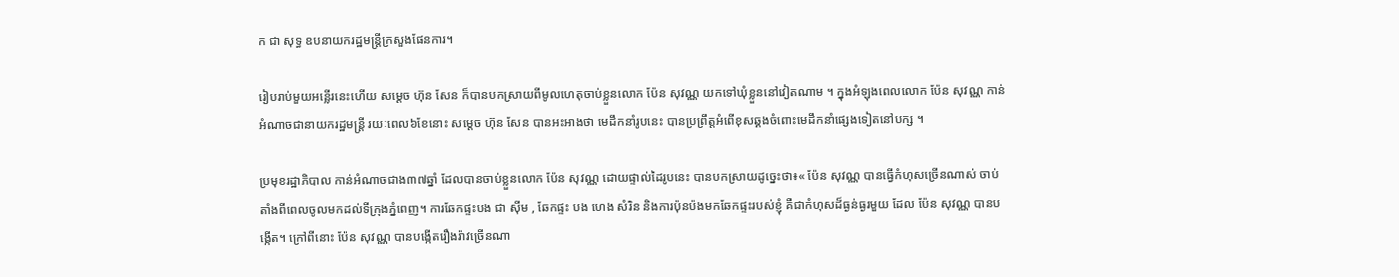ក ជា សុទ្ធ ឧបនាយករដ្ឋមន្រ្តីក្រសួងផែនការ។

រៀបរាប់មួយអន្លើរនេះហើយ សម្ដេច ហ៊ុន សែន ក៏បានបកស្រាយពីមូលហេតុចាប់ខ្លួនលោក ប៉ែន សុវណ្ណ យកទៅឃុំខ្លួននៅវៀតណាម ។ ក្នុងអំឡុងពេលលោក ប៉ែន សុវណ្ណ កាន់អំណាចជានាយករដ្ឋមន្រ្តី រយៈពេល៦ខែនោះ សម្ដេច ហ៊ុន សែន បានអះអាងថា មេដឹកនាំរូបនេះ បានប្រព្រឹត្តអំពើខុសឆ្គងចំពោះមេដឹកនាំផ្សេងទៀតនៅបក្ស ។

ប្រមុខរដ្ឋាភិបាល កាន់អំណាចជាង៣៧ឆ្នាំ ដែលបានចាប់ខ្លួនលោក ប៉ែន សុវណ្ណ ដោយផ្ទាល់ដៃរូបនេះ បានបកស្រាយដូច្នេះថា៖« ប៉ែន សុវណ្ណ បានធ្វើកំហុសច្រើនណាស់ ចាប់តាំងពីពេលចូលមកដល់ទីក្រុងភ្នំពេញ។ ការឆែកផ្ទះបង ជា ស៊ីម , ឆែកផ្ទះ បង ហេង សំរិន និងការប៉ុនប៉ងមកឆែកផ្ទះរបស់ខ្ញុំ គឺជាកំហុសដ៏ធ្ងន់ធ្ងរមួយ ដែល ប៉ែន សុវណ្ណ បានបង្កើត។ ក្រៅពីនោះ ប៉ែន សុវណ្ណ បានបង្កើតរឿងរ៉ាវច្រើនណា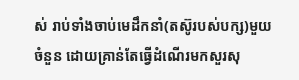ស់ រាប់ទាំងចាប់មេដឹកនាំ(តស៊ូរបស់បក្ស)មួយចំនួន ដោយគ្រាន់តែធ្វើដំណើរមកសួរសុ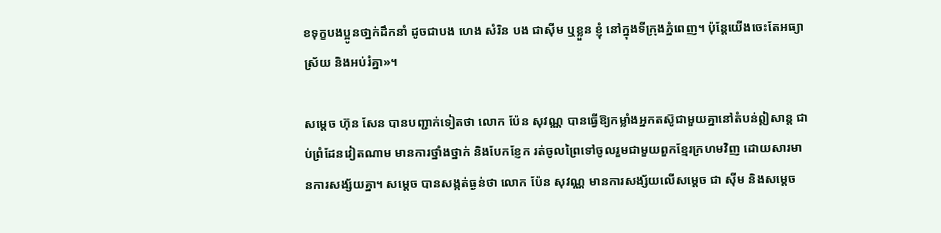ខទុក្ខបងប្អូនថា្នក់ដឹកនាំ ដូចជាបង ហេង សំរិន បង ជាស៊ីម ឬខ្លួន ខ្ញុំ នៅក្នុងទីក្រុងភ្នំពេញ។ ប៉ុន្តែយើងចេះតែអធ្យាស្រ័យ និងអប់រំគ្នា»។

សម្ដេច ហ៊ុន សែន បានបញ្ជាក់ទៀតថា លោក ប៉ែន សុវណ្ណ បានធ្វើឱ្យកម្លាំងអ្នកតស៊ូជាមួយគ្នានៅតំបន់ឦសាន្ត ជាប់ព្រំដែនវៀតណាម មានការថ្នាំងថ្នាក់ និងបែកខ្ញែក រត់ចូលព្រៃទៅចូលរួមជាមួយពួកខ្មែរក្រហមវិញ ដោយសារមានការសង្ស័យគ្នា។ សម្ដេច បានសង្កត់ធ្ងន់ថា លោក ប៉ែន សុវណ្ណ មានការសង្ស័យលើសម្ដេច ជា ស៊ីម និងសម្ដេច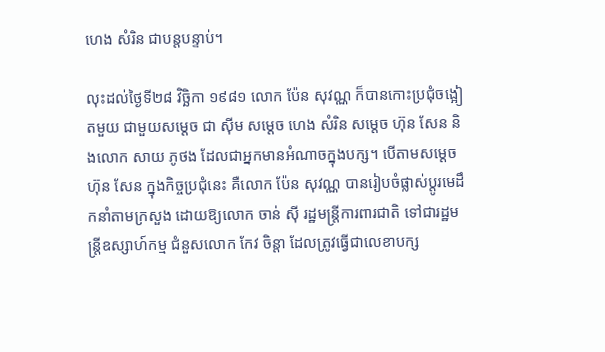ហេង សំរិន ជាបន្តបន្ទាប់។

លុះដល់ថ្ងៃទី២៨ វិច្ឆិកា ១៩៨១ លោក ប៉ែន សុវណ្ណ ក៏បានកោះប្រជុំចង្អៀតមួយ ជាមួយសម្ដេច ជា ស៊ីម សម្ដេច ហេង សំរិន សម្ដេច ហ៊ុន សែន និងលោក សាយ ភូថង ដែលជាអ្នកមានអំណាចក្នុងបក្ស។ បើតាមសម្ដេច ហ៊ុន សែន ក្នុងកិច្ចប្រជុំនេះ គឺលោក ប៉ែន សុវណ្ណ បានរៀបចំផ្លាស់ប្ដូរមេដឹកនាំតាមក្រសួង ដោយឱ្យលោក ចាន់ ស៊ី រដ្ឋមន្រ្តីការពារជាតិ ទៅជារដ្ឋមន្រ្តីឧស្សាហ៍កម្ម ជំនួសលោក កែវ ចិន្តា ដែលត្រូវធ្វើជាលេខាបក្ស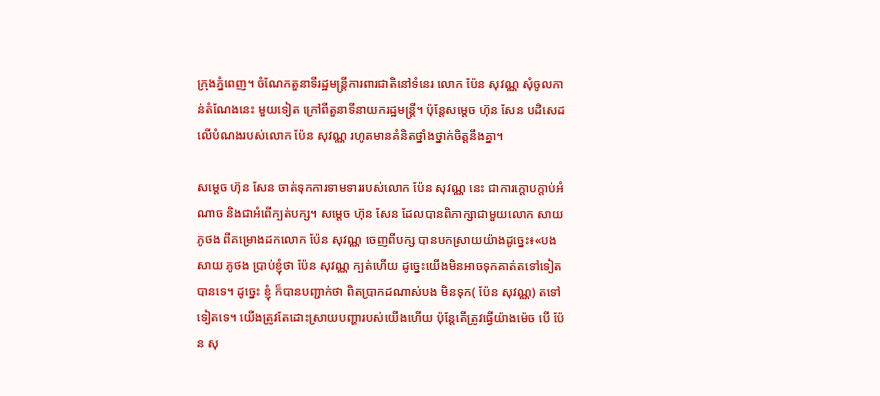ក្រុងភ្នំពេញ។ ចំណែកតួនាទីរដ្ឋមន្ត្រីការពារជាតិនៅទំនេរ លោក ប៉ែន សុវណ្ណ សុំចូលកាន់តំណែងនេះ មួយទៀត ក្រៅពីតួនាទីនាយករដ្ឋមន្រ្តី។ ប៉ុន្តែសម្ដេច ហ៊ុន សែន បដិសេដលើបំណងរបស់លោក ប៉ែន សុវណ្ណ រហូតមានគំនិតថ្នាំងថ្នាក់ចិត្តនឹងគ្នា។

សម្ដេច ហ៊ុន សែន ចាត់ទុកការទាមទាររបស់លោក ប៉ែន សុវណ្ណ នេះ ជាការក្ដោបក្ដាប់អំណាច និងជាអំពើក្បត់បក្ស។ សម្ដេច ហ៊ុន សែន ដែលបានពិភាក្សាជាមួយលោក សាយ ភូថង ពីគម្រោងដកលោក ប៉ែន សុវណ្ណ ចេញពីបក្ស បានបកស្រាយយ៉ាងដូច្នេះ៖«បង សាយ ភូថង ប្រាប់ខ្ញុំថា ប៉ែន សុវណ្ណ ក្បត់ហើយ ដូច្នេះយើងមិនអាចទុកគាត់តទៅទៀតបានទេ។ ដូច្នេះ ខ្ញុំ ក៏បានបញ្ជាក់ថា ពិតប្រាកដណាស់បង មិនទុក( ប៉ែន សុវណ្ណ) តទៅទៀតទេ។ យើងត្រូវតែដោះស្រាយបញ្ហារបស់យើងហើយ ប៉ុន្តែតើត្រូវធ្វើយ៉ាងម៉េច បើ ប៉ែន សុ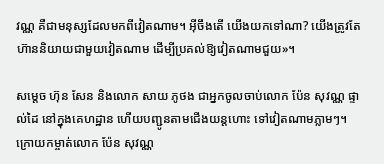វណ្ណ គឺជាមនុស្សដែលមកពីវៀតណាម។ អ៊ីចឹងតើ យើងយកទៅណា? យើងត្រូវតែហ៊ាននិយាយជាមួយវៀតណាម ដើម្បីប្រគល់ឱ្យវៀតណាមជួយ»។

សម្ដេច ហ៊ុន សែន និងលោក សាយ ភូថង ជាអ្នកចូលចាប់លោក ប៉ែន សុវណ្ណ ផ្ទាល់ដៃ នៅក្នុងគេហដ្ឋាន ហើយបញ្ជូនតាមជើងយន្តហោះ ទៅវៀតណាមភ្លាមៗ។ ក្រោយកម្ចាត់លោក ប៉ែន សុវណ្ណ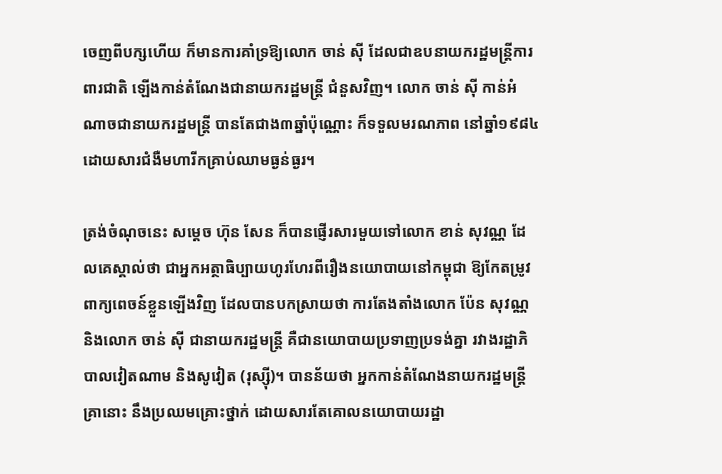ចេញពីបក្សហើយ ក៏មានការគាំទ្រឱ្យលោក ចាន់ ស៊ី ដែលជាឧបនាយករដ្ឋមន្រ្តីការពារជាតិ ឡើងកាន់តំណែងជានាយករដ្ឋមន្រ្តី ជំនួសវិញ។ លោក ចាន់ ស៊ី កាន់អំណាចជានាយករដ្ឋមន្រ្តី បានតែជាង៣ឆ្នាំប៉ុណ្ណោះ ក៏ទទួលមរណភាព នៅឆ្នាំ១៩៨៤ ដោយសារជំងឺមហារីកគ្រាប់ឈាមធ្ងន់ធ្ងរ។

ត្រង់ចំណុចនេះ សម្ដេច ហ៊ុន សែន ក៏បានផ្ញើរសារមួយទៅលោក ខាន់ សុវណ្ណ ដែលគេស្គាល់ថា ជាអ្នកអត្ថាធិប្បាយហូរហែរពីរឿងនយោបាយនៅកម្ពុជា ឱ្យកែតម្រូវពាក្យពេចន៍ខ្លួនឡើងវិញ ដែលបានបកស្រាយថា ការតែងតាំងលោក ប៉ែន សុវណ្ណ និងលោក ចាន់ ស៊ី ជានាយករដ្ឋមន្រ្តី គឺជានយោបាយប្រទាញប្រទង់គ្នា រវាងរដ្ឋាភិបាលវៀតណាម និងសូវៀត (រុស្ស៊ី)។ បានន័យថា អ្នកកាន់តំណែងនាយករដ្ឋមន្រ្តីគ្រានោះ នឹងប្រឈមគ្រោះថ្នាក់ ដោយសារតែគោលនយោបាយរដ្ឋា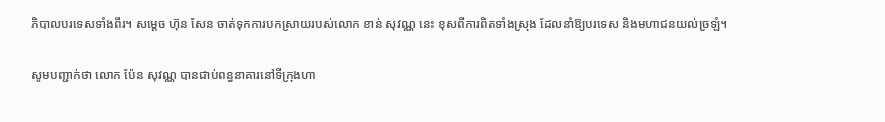ភិបាលបរទេសទាំងពីរ។ សម្ដេច ហ៊ុន សែន ចាត់ទុកការបកស្រាយរបស់លោក ខាន់ សុវណ្ណ នេះ ខុសពីការពិតទាំងស្រុង ដែលនាំឱ្យបរទេស និងមហាជនយល់ច្រឡំ។

សូមបញ្ជាក់ថា លោក ប៉ែន សុវណ្ណ បានជាប់ពន្ធនាគារនៅទីក្រុងហា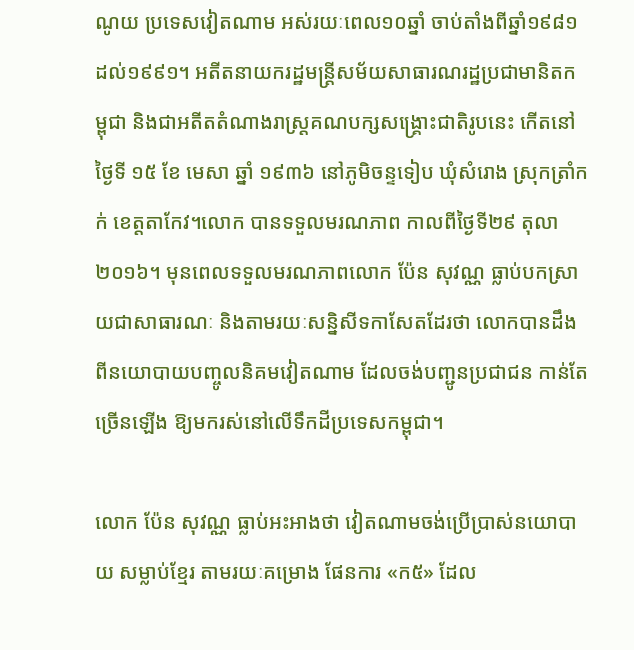ណូយ ប្រទេសវៀតណាម អស់រយៈពេល១០ឆ្នាំ ចាប់តាំងពីឆ្នាំ១៩៨១ ដល់១៩៩១។ អតីតនាយករដ្ឋមន្ត្រីសម័យសាធារណរដ្ឋប្រជាមានិតកម្ពុជា និងជាអតីតតំណាងរាស្រ្តគណបក្សសង្គ្រោះជាតិរូបនេះ កើតនៅថ្ងៃទី ១៥ ខែ មេសា ឆ្នាំ ១៩៣៦ នៅភូមិចន្ទទៀប ឃុំសំរោង ស្រុកត្រាំកក់ ខេត្តតាកែវ។លោក បានទទួលមរណភាព កាលពីថ្ងៃទី២៩ តុលា ២០១៦។ មុនពេលទទួលមរណភាពលោក ប៉ែន សុវណ្ណ ធ្លាប់បកស្រាយជាសាធារណៈ និងតាមរយៈសន្និសីទកាសែតដែរថា លោកបានដឹងពីនយោបាយបញ្ចូលនិគមវៀតណាម ដែលចង់បញ្ជូនប្រជាជន កាន់តែច្រើនឡើង ឱ្យមករស់នៅលើទឹកដីប្រទេសកម្ពុជា។

លោក ប៉ែន សុវណ្ណ ធ្លាប់អះអាងថា វៀតណាមចង់ប្រើប្រាស់នយោបាយ សម្លាប់ខ្មែរ តាមរយៈគម្រោង ផែនការ «ក៥» ដែល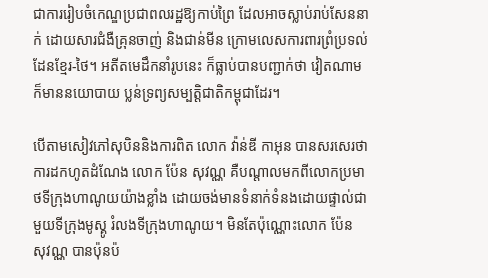ជាការរៀបចំកេណ្ឌប្រជាពលរដ្ឋឱ្យកាប់ព្រៃ ដែលអាចស្លាប់រាប់សែននាក់ ដោយសារជំងឺគ្រុនចាញ់ និងជាន់មីន ក្រោមលេសការពារព្រំប្រទល់ដែនខ្មែរ-ថៃ។ អតីតមេដឹកនាំរូបនេះ ក៏ធ្លាប់បានបញ្ជាក់ថា វៀតណាមក៏មាននយោបាយ ប្លន់ទ្រព្យសម្បត្តិជាតិកម្ពុជាដែរ។

បើតាមសៀវភៅសុបិននិងការពិត លោក វ៉ាន់ឌី កាអុន បានសរសេរថា ការដកហូតដំណែង លោក ប៉ែន សុវណ្ណ គឺបណ្ដាលមកពីលោកប្រមាថទីក្រុងហាណូយយ៉ាងខ្លាំង ដោយចង់មានទំនាក់ទំនងដោយផ្ទាល់ជាមួយទីក្រុងមូស្គូ រំលងទីក្រុងហាណូយ។ មិនតែប៉ុណ្ណោះលោក ប៉ែន សុវណ្ណ បានប៉ុនប៉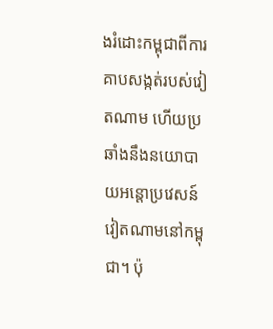ងរំដោះកម្ពុជាពីការគាបសង្កត់របស់វៀតណាម ហើយប្រឆាំងនឹងនយោបាយអន្តោប្រវេសន៍វៀតណាមនៅកម្ពុជា។ ប៉ុ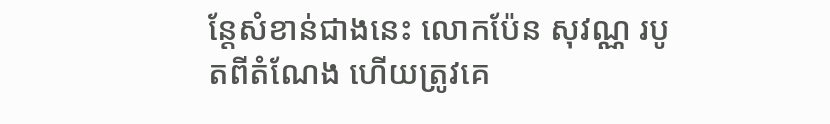ន្តែសំខាន់ជាងនេះ លោកប៉ែន សុវណ្ណ របូតពីតំណែង ហើយត្រូវគេ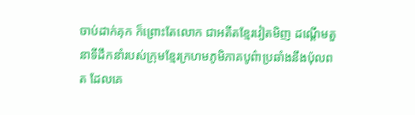ចាប់ដាក់គុក ក៏ព្រោះតែលោក ជាអតីតខ្មែរវៀតមិញ ដណ្ដើមតួនាទីដឹកនាំរបស់ក្រុមខ្មែរក្រហមភូមិភាគបូព៌ាប្រឆាំងនឹងប៉ុលពត ដែលគេ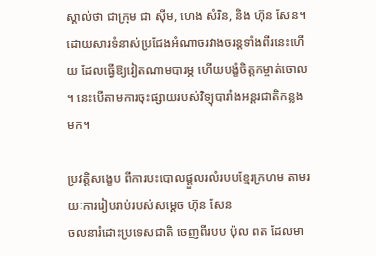ស្គាល់ថា ជាក្រុម ជា ស៊ីម, ហេង សំរិន, និង ហ៊ុន សែន។ ដោយសារទំនាស់ប្រជែងអំណាចរវាងចរន្តទាំងពីរនេះហើយ ដែលធ្វើឱ្យវៀតណាមបារម្ភ ហើយបង្ខំចិត្តកម្ចាត់ចោល។ នេះបើតាមការចុះផ្សាយរបស់វិទ្យុបារាំងអន្តរជាតិកន្លងមក។

ប្រវត្តិសង្ខេប ពីការបះបោលផ្ដួលរលំរបបខ្មែរក្រហម តាមរយៈការរៀបរាប់របស់សម្ដេច ហ៊ុន សែន
ចលនារំដោះប្រទេសជាតិ ចេញពីរបប ប៉ុល ពត ដែលមា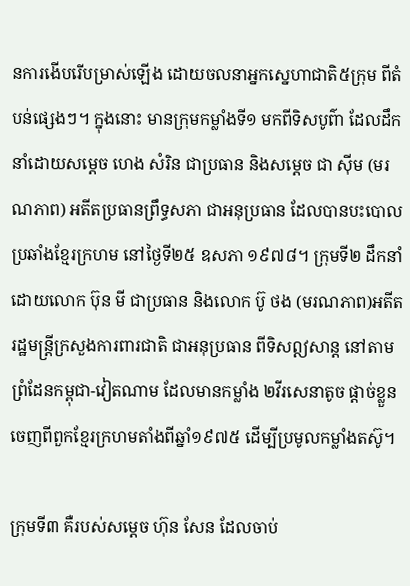នការងើបរើបម្រាស់ឡើង ដោយចលនាអ្នកស្នេហាជាតិ៥ក្រុម ពីតំបន់ផ្សេងៗ។ ក្នុងនោះ មានក្រុមកម្លាំងទី១ មកពីទិសបូព៌ា ដែលដឹកនាំដោយសម្ដេច ហេង សំរិន ជាប្រធាន និងសម្ដេច ជា ស៊ីម (មរណភាព) អតីតប្រធានព្រឹទ្ធសភា ជាអនុប្រធាន ដែលបានបះបោលប្រឆាំងខ្មែរក្រហម នៅថ្ងៃទី២៥ ឧសភា ១៩៧៨។ ក្រុមទី២ ដឹកនាំដោយលោក ប៊ុន មី ជាប្រធាន និងលោក ប៊ូ ថង (មរណភាព)អតីតរដ្ឋមន្រ្តីក្រសួងការពារជាតិ ជាអនុប្រធាន ពីទិសឦសាន្ត នៅតាមព្រំដែនកម្ពុជា-វៀតណាម ដែលមានកម្លាំង ២វីរសេនាតូច ផ្ដាច់ខ្លួនចេញពីពួកខ្មែរក្រហមតាំងពីឆ្នាំ១៩៧៥ ដើម្បីប្រមូលកម្លាំងតស៊ូ។

ក្រុមទី៣ គឺរបស់សម្ដេច ហ៊ុន សែន ដែលចាប់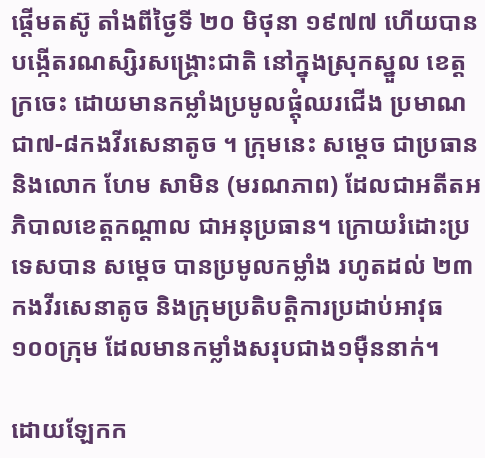ផ្ដើមតស៊ូ តាំងពីថ្ងៃទី ២០ មិថុនា ១៩៧៧ ហើយបានបង្កើតរណស្សិរសង្គ្រោះជាតិ នៅក្នុងស្រុកស្នួល ខេត្តក្រចេះ ដោយមានកម្លាំងប្រមូលផ្ដុំឈរជើង ប្រមាណជា៧-៨កងវីរសេនាតូច ។ ក្រុមនេះ សម្ដេច ជាប្រធាន និងលោក ហែម សាមិន (មរណភាព) ដែលជាអតីតអភិបាលខេត្តកណ្ដាល ជាអនុប្រធាន។ ក្រោយរំដោះប្រទេសបាន សម្ដេច បានប្រមូលកម្លាំង រហូតដល់ ២៣កងវីរសេនាតូច និងក្រុមប្រតិបត្តិការប្រដាប់អាវុធ ១០០ក្រុម ដែលមានកម្លាំងសរុបជាង១ម៉ឺននាក់។

ដោយឡែកក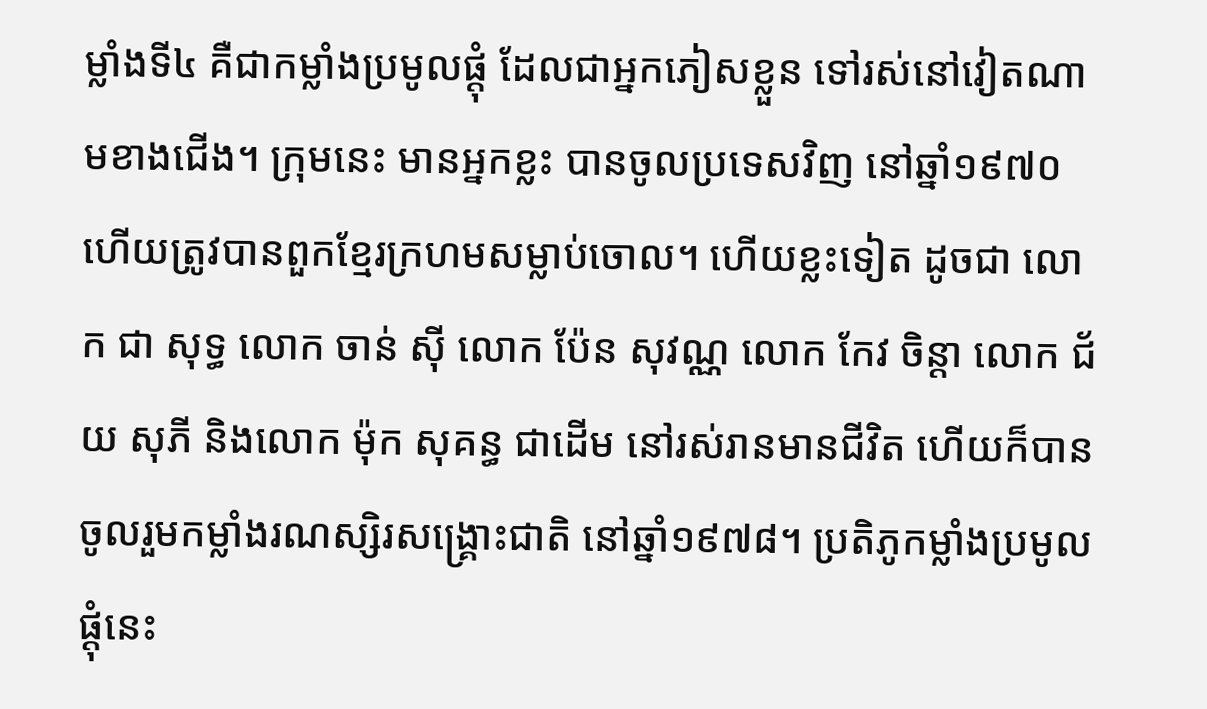ម្លាំងទី៤ គឺជាកម្លាំងប្រមូលផ្ដុំ ដែលជាអ្នកភៀសខ្លួន ទៅរស់នៅវៀតណាមខាងជើង។ ក្រុមនេះ មានអ្នកខ្លះ បានចូលប្រទេសវិញ នៅឆ្នាំ១៩៧០ ហើយត្រូវបានពួកខ្មែរក្រហមសម្លាប់ចោល។ ហើយខ្លះទៀត ដូចជា លោក ជា សុទ្ធ លោក ចាន់ ស៊ី លោក ប៉ែន សុវណ្ណ លោក កែវ ចិន្តា លោក ជ័យ សុភី និងលោក ម៉ុក សុគន្ធ ជាដើម នៅរស់រានមានជីវិត ហើយក៏បានចូលរួមកម្លាំងរណស្សិរសង្គ្រោះជាតិ នៅឆ្នាំ១៩៧៨។ ប្រតិភូកម្លាំងប្រមូលផ្ដុំនេះ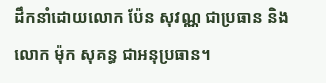ដឹកនាំដោយលោក ប៉ែន សុវណ្ណ ជាប្រធាន និងលោក ម៉ុក សុគន្ធ ជាអនុប្រធាន។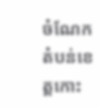ចំណែកតំបន់ខេត្តកោះ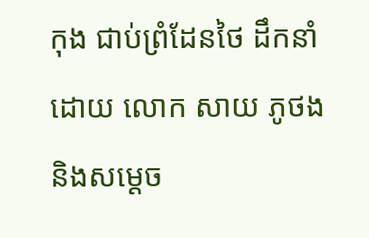កុង ជាប់ព្រំដែនថៃ ដឹកនាំដោយ លោក សាយ ភូថង និងសម្ដេច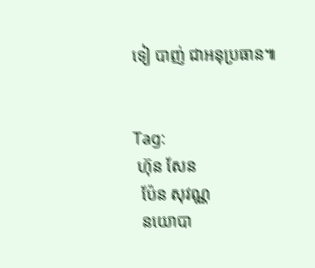ទៀ បាញ់ ជាអនុប្រធាន៕


Tag:
 ហ៊ុន សែន
  ប៉ែន សុវណ្ណ
  នយោបា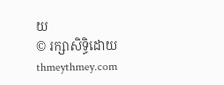យ
© រក្សាសិទ្ធិដោយ thmeythmey.com